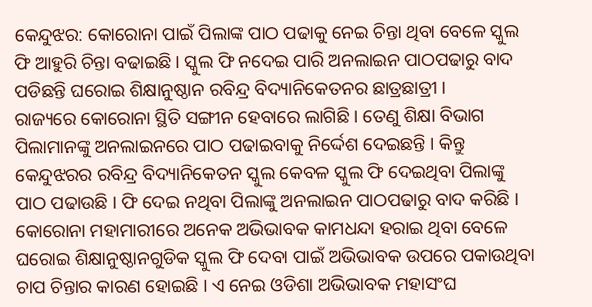କେନ୍ଦୁଝର: କୋରୋନା ପାଇଁ ପିଲାଙ୍କ ପାଠ ପଢାକୁ ନେଇ ଚିନ୍ତା ଥିବା ବେଳେ ସ୍କୁଲ ଫି ଆହୁରି ଚିନ୍ତା ବଢାଇଛି । ସ୍କୁଲ ଫି ନଦେଇ ପାରି ଅନଲାଇନ ପାଠପଢାରୁ ବାଦ ପଡିଛନ୍ତି ଘରୋଇ ଶିକ୍ଷାନୁଷ୍ଠାନ ରବିନ୍ଦ୍ର ବିଦ୍ୟାନିକେତନର ଛାତ୍ରଛାତ୍ରୀ ।
ରାଜ୍ୟରେ କୋରୋନା ସ୍ଥିତି ସଙ୍ଗୀନ ହେବାରେ ଲାଗିଛି । ତେଣୁ ଶିକ୍ଷା ବିଭାଗ ପିଲାମାନଙ୍କୁ ଅନଲାଇନରେ ପାଠ ପଢାଇବାକୁ ନିର୍ଦ୍ଦେଶ ଦେଇଛନ୍ତି । କିନ୍ତୁ କେନ୍ଦୁଝରର ରବିନ୍ଦ୍ର ବିଦ୍ୟାନିକେତନ ସ୍କୁଲ କେବଳ ସ୍କୁଲ ଫି ଦେଇଥିବା ପିଲାଙ୍କୁ ପାଠ ପଢାଉଛି । ଫି ଦେଇ ନଥିବା ପିଲାଙ୍କୁ ଅନଲାଇନ ପାଠପଢାରୁ ବାଦ କରିଛି । କୋରୋନା ମହାମାରୀରେ ଅନେକ ଅଭିଭାବକ କାମଧନ୍ଦା ହରାଇ ଥିବା ବେଳେ ଘରୋଇ ଶିକ୍ଷାନୁଷ୍ଠାନଗୁଡିକ ସ୍କୁଲ ଫି ଦେବା ପାଇଁ ଅଭିଭାବକ ଉପରେ ପକାଉଥିବା ଚାପ ଚିନ୍ତାର କାରଣ ହୋଇଛି । ଏ ନେଇ ଓଡିଶା ଅଭିଭାବକ ମହାସଂଘ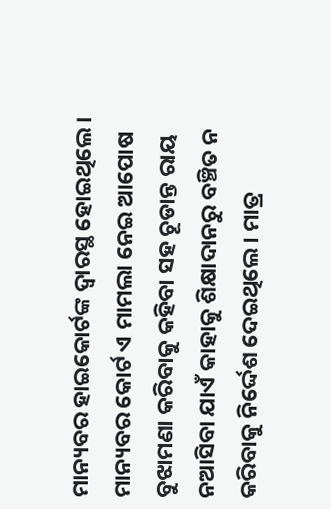ମାନ୍ୟବର ହାଇକୋର୍ଟଙ୍କ ଦ୍ୱାରସ୍ଥ ହୋଇଥିଲେ । ମାନ୍ୟବର କୋର୍ଟ ଏ ମାମଲା ନେଇ ଆପୋଷ ବୁଝାମଣା କରିବାକୁ କହିବା ସହ ଚୂଡାନ୍ତ ରାୟ ନଆସିବା ଯାଏଁ କାହାକୁ ଶିକ୍ଷାଦାନରୁ ବଞ୍ଚିତ ନ କରିବାକୁ ନିର୍ଦ୍ଦେଶ ଦେଇଥିଲେ । ମାତ୍ର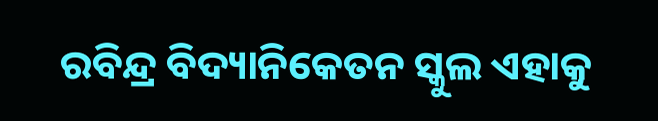ରବିନ୍ଦ୍ର ବିଦ୍ୟାନିକେତନ ସ୍କୁଲ ଏହାକୁ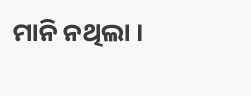ମାନି ନଥିଲା ।